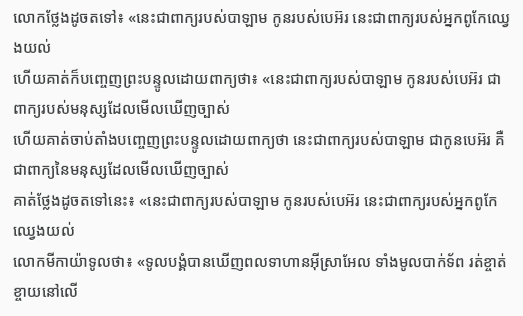លោកថ្លែងដូចតទៅ៖ «នេះជាពាក្យរបស់បាឡាម កូនរបស់បេអ៊រ នេះជាពាក្យរបស់អ្នកពូកែឈ្វេងយល់
ហើយគាត់ក៏បញ្ចេញព្រះបន្ទូលដោយពាក្យថា៖ «នេះជាពាក្យរបស់បាឡាម កូនរបស់បេអ៊រ ជាពាក្យរបស់មនុស្សដែលមើលឃើញច្បាស់
ហើយគាត់ចាប់តាំងបញ្ចេញព្រះបន្ទូលដោយពាក្យថា នេះជាពាក្យរបស់បាឡាម ជាកូនបេអ៊រ គឺជាពាក្យនៃមនុស្សដែលមើលឃើញច្បាស់
គាត់ថ្លែងដូចតទៅនេះ៖ «នេះជាពាក្យរបស់បាឡាម កូនរបស់បេអ៊រ នេះជាពាក្យរបស់អ្នកពូកែឈ្វេងយល់
លោកមីកាយ៉ាទូលថា៖ «ទូលបង្គំបានឃើញពលទាហានអ៊ីស្រាអែល ទាំងមូលបាក់ទ័ព រត់ខ្ចាត់ខ្ចាយនៅលើ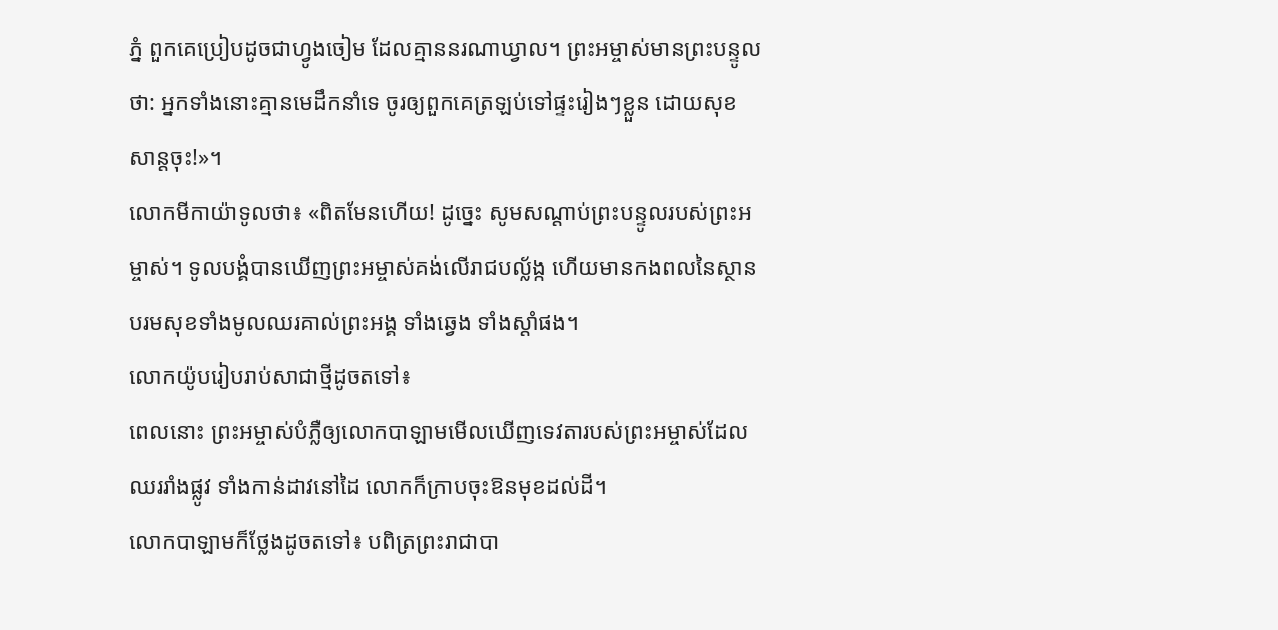ភ្នំ ពួកគេប្រៀបដូចជាហ្វូងចៀម ដែលគ្មាននរណាឃ្វាល។ ព្រះអម្ចាស់មានព្រះបន្ទូលថា: អ្នកទាំងនោះគ្មានមេដឹកនាំទេ ចូរឲ្យពួកគេត្រឡប់ទៅផ្ទះរៀងៗខ្លួន ដោយសុខសាន្តចុះ!»។
លោកមីកាយ៉ាទូលថា៖ «ពិតមែនហើយ! ដូច្នេះ សូមសណ្ដាប់ព្រះបន្ទូលរបស់ព្រះអម្ចាស់។ ទូលបង្គំបានឃើញព្រះអម្ចាស់គង់លើរាជបល្ល័ង្ក ហើយមានកងពលនៃស្ថានបរមសុខទាំងមូលឈរគាល់ព្រះអង្គ ទាំងឆ្វេង ទាំងស្ដាំផង។
លោកយ៉ូបរៀបរាប់សាជាថ្មីដូចតទៅ៖
ពេលនោះ ព្រះអម្ចាស់បំភ្លឺឲ្យលោកបាឡាមមើលឃើញទេវតារបស់ព្រះអម្ចាស់ដែលឈររាំងផ្លូវ ទាំងកាន់ដាវនៅដៃ លោកក៏ក្រាបចុះឱនមុខដល់ដី។
លោកបាឡាមក៏ថ្លែងដូចតទៅ៖ បពិត្រព្រះរាជាបា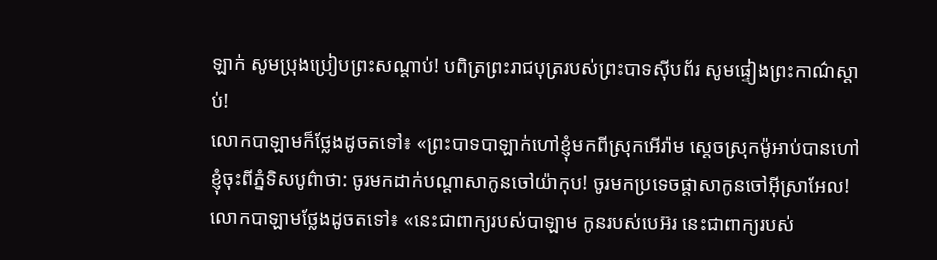ឡាក់ សូមប្រុងប្រៀបព្រះសណ្ដាប់! បពិត្រព្រះរាជបុត្ររបស់ព្រះបាទស៊ីបព័រ សូមផ្ទៀងព្រះកាណ៌ស្ដាប់!
លោកបាឡាមក៏ថ្លែងដូចតទៅ៖ «ព្រះបាទបាឡាក់ហៅខ្ញុំមកពីស្រុកអើរ៉ាម ស្ដេចស្រុកម៉ូអាប់បានហៅខ្ញុំចុះពីភ្នំទិសបូព៌ាថា: ចូរមកដាក់បណ្ដាសាកូនចៅយ៉ាកុប! ចូរមកប្រទេចផ្តាសាកូនចៅអ៊ីស្រាអែល!
លោកបាឡាមថ្លែងដូចតទៅ៖ «នេះជាពាក្យរបស់បាឡាម កូនរបស់បេអ៊រ នេះជាពាក្យរបស់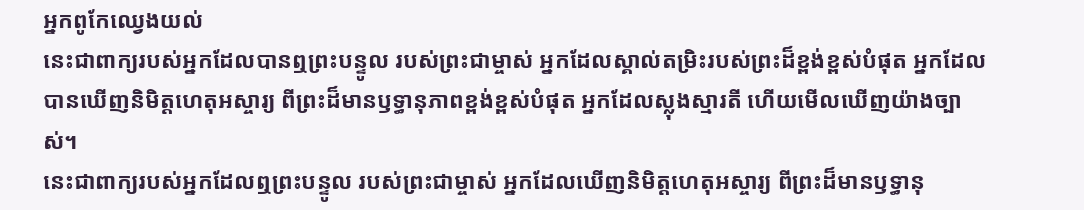អ្នកពូកែឈ្វេងយល់
នេះជាពាក្យរបស់អ្នកដែលបានឮព្រះបន្ទូល របស់ព្រះជាម្ចាស់ អ្នកដែលស្គាល់តម្រិះរបស់ព្រះដ៏ខ្ពង់ខ្ពស់បំផុត អ្នកដែលបានឃើញនិមិត្តហេតុអស្ចារ្យ ពីព្រះដ៏មានឫទ្ធានុភាពខ្ពង់ខ្ពស់បំផុត អ្នកដែលស្លុងស្មារតី ហើយមើលឃើញយ៉ាងច្បាស់។
នេះជាពាក្យរបស់អ្នកដែលឮព្រះបន្ទូល របស់ព្រះជាម្ចាស់ អ្នកដែលឃើញនិមិត្តហេតុអស្ចារ្យ ពីព្រះដ៏មានឫទ្ធានុ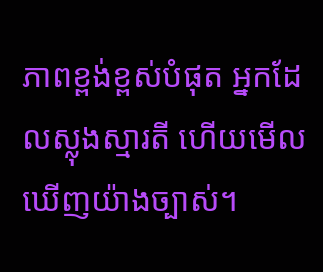ភាពខ្ពង់ខ្ពស់បំផុត អ្នកដែលស្លុងស្មារតី ហើយមើលឃើញយ៉ាងច្បាស់។